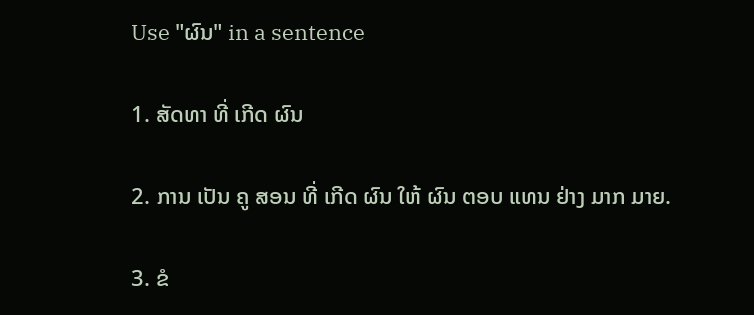Use "ຜົນ" in a sentence

1. ສັດທາ ທີ່ ເກີດ ຜົນ

2. ການ ເປັນ ຄູ ສອນ ທີ່ ເກີດ ຜົນ ໃຫ້ ຜົນ ຕອບ ແທນ ຢ່າງ ມາກ ມາຍ.

3. ຂໍ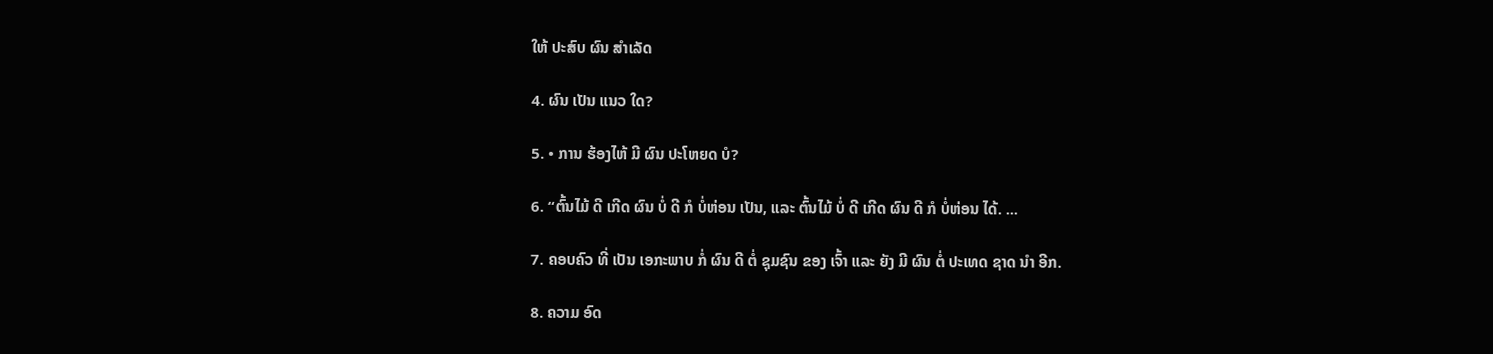ໃຫ້ ປະສົບ ຜົນ ສໍາເລັດ

4. ຜົນ ເປັນ ແນວ ໃດ?

5. • ການ ຮ້ອງໄຫ້ ມີ ຜົນ ປະໂຫຍດ ບໍ?

6. “ຕົ້ນໄມ້ ດີ ເກີດ ຜົນ ບໍ່ ດີ ກໍ ບໍ່ຫ່ອນ ເປັນ, ແລະ ຕົ້ນໄມ້ ບໍ່ ດີ ເກີດ ຜົນ ດີ ກໍ ບໍ່ຫ່ອນ ໄດ້. ...

7. ຄອບຄົວ ທີ່ ເປັນ ເອກະພາບ ກໍ່ ຜົນ ດີ ຕໍ່ ຊຸມຊົນ ຂອງ ເຈົ້າ ແລະ ຍັງ ມີ ຜົນ ຕໍ່ ປະເທດ ຊາດ ນໍາ ອີກ.

8. ຄວາມ ອົດ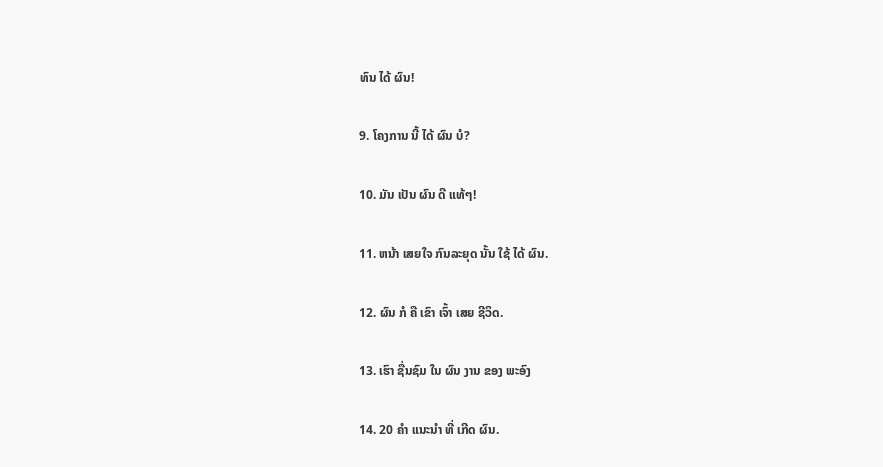ທົນ ໄດ້ ຜົນ!

9. ໂຄງການ ນີ້ ໄດ້ ຜົນ ບໍ?

10. ມັນ ເປັນ ຜົນ ດີ ແທ້ໆ!

11. ຫນ້າ ເສຍໃຈ ກົນລະຍຸດ ນັ້ນ ໃຊ້ ໄດ້ ຜົນ.

12. ຜົນ ກໍ ຄື ເຂົາ ເຈົ້າ ເສຍ ຊີວິດ.

13. ເຮົາ ຊື່ນຊົມ ໃນ ຜົນ ງານ ຂອງ ພະອົງ

14. 20 ຄໍາ ແນະນໍາ ທີ່ ເກີດ ຜົນ.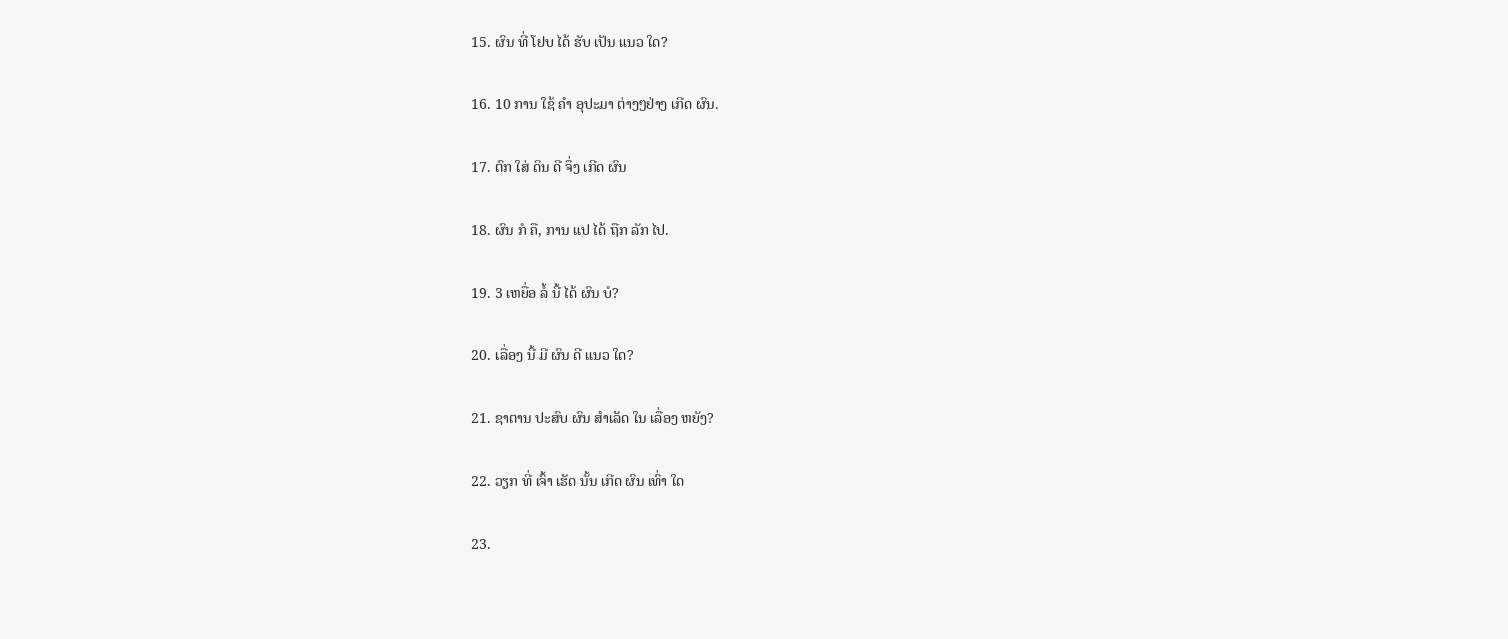15. ຜົນ ທີ່ ໂຢບ ໄດ້ ຮັບ ເປັນ ແນວ ໃດ?

16. 10 ການ ໃຊ້ ຄໍາ ອຸປະມາ ຕ່າງໆຢ່າງ ເກີດ ຜົນ.

17. ຕົກ ໃສ່ ດິນ ດີ ຈຶ່ງ ເກີດ ຜົນ

18. ຜົນ ກໍ ຄື, ການ ແປ ໄດ້ ຖືກ ລັກ ໄປ.

19. 3 ເຫຍື່ອ ລໍ້ ນີ້ ໄດ້ ຜົນ ບໍ?

20. ເລື່ອງ ນີ້ ມີ ຜົນ ດີ ແນວ ໃດ?

21. ຊາຕານ ປະສົບ ຜົນ ສໍາເລັດ ໃນ ເລື່ອງ ຫຍັງ?

22. ວຽກ ທີ່ ເຈົ້າ ເຮັດ ນັ້ນ ເກີດ ຜົນ ເທົ່າ ໃດ

23.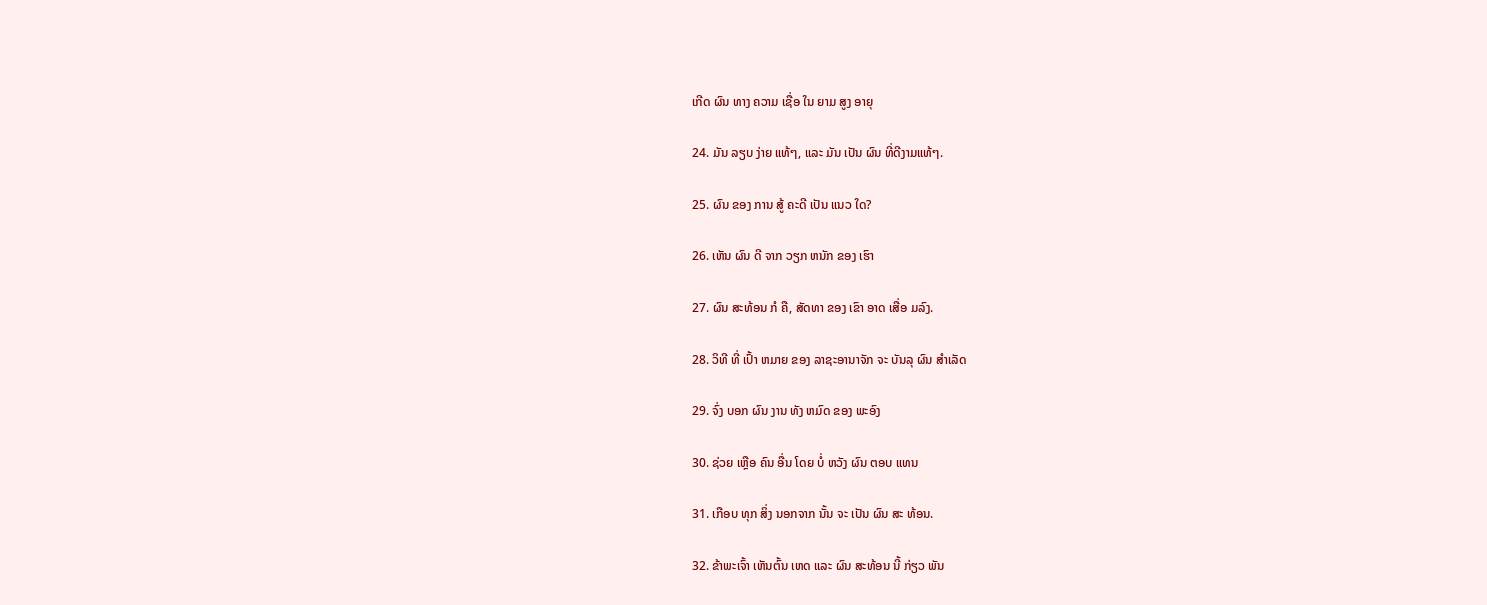ເກີດ ຜົນ ທາງ ຄວາມ ເຊື່ອ ໃນ ຍາມ ສູງ ອາຍຸ

24. ມັນ ລຽບ ງ່າຍ ແທ້ໆ, ແລະ ມັນ ເປັນ ຜົນ ທີ່ດີງາມແທ້ໆ.

25. ຜົນ ຂອງ ການ ສູ້ ຄະດີ ເປັນ ແນວ ໃດ?

26. ເຫັນ ຜົນ ດີ ຈາກ ວຽກ ຫນັກ ຂອງ ເຮົາ

27. ຜົນ ສະທ້ອນ ກໍ ຄື, ສັດທາ ຂອງ ເຂົາ ອາດ ເສື່ອ ມລົງ.

28. ວິທີ ທີ່ ເປົ້າ ຫມາຍ ຂອງ ລາຊະອານາຈັກ ຈະ ບັນລຸ ຜົນ ສໍາເລັດ

29. ຈົ່ງ ບອກ ຜົນ ງານ ທັງ ຫມົດ ຂອງ ພະອົງ

30. ຊ່ວຍ ເຫຼືອ ຄົນ ອື່ນ ໂດຍ ບໍ່ ຫວັງ ຜົນ ຕອບ ແທນ

31. ເກືອບ ທຸກ ສິ່ງ ນອກຈາກ ນັ້ນ ຈະ ເປັນ ຜົນ ສະ ທ້ອນ.

32. ຂ້າພະເຈົ້າ ເຫັນຕົ້ນ ເຫດ ແລະ ຜົນ ສະທ້ອນ ນີ້ ກ່ຽວ ພັນ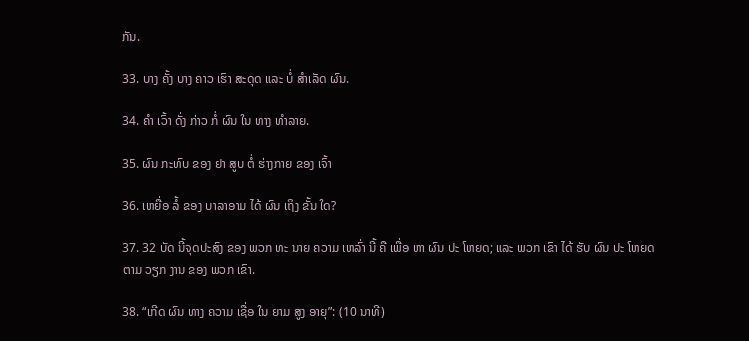ກັນ.

33. ບາງ ຄັ້ງ ບາງ ຄາວ ເຮົາ ສະດຸດ ແລະ ບໍ່ ສໍາເລັດ ຜົນ.

34. ຄໍາ ເວົ້າ ດັ່ງ ກ່າວ ກໍ່ ຜົນ ໃນ ທາງ ທໍາລາຍ.

35. ຜົນ ກະທົບ ຂອງ ຢາ ສູບ ຕໍ່ ຮ່າງກາຍ ຂອງ ເຈົ້າ

36. ເຫຍື່ອ ລໍ້ ຂອງ ບາລາອາມ ໄດ້ ຜົນ ເຖິງ ຂັ້ນ ໃດ?

37. 32 ບັດ ນີ້ຈຸດປະສົງ ຂອງ ພວກ ທະ ນາຍ ຄວາມ ເຫລົ່າ ນີ້ ຄື ເພື່ອ ຫາ ຜົນ ປະ ໂຫຍດ; ແລະ ພວກ ເຂົາ ໄດ້ ຮັບ ຜົນ ປະ ໂຫຍດ ຕາມ ວຽກ ງານ ຂອງ ພວກ ເຂົາ.

38. “ເກີດ ຜົນ ທາງ ຄວາມ ເຊື່ອ ໃນ ຍາມ ສູງ ອາຍຸ”: (10 ນາທີ)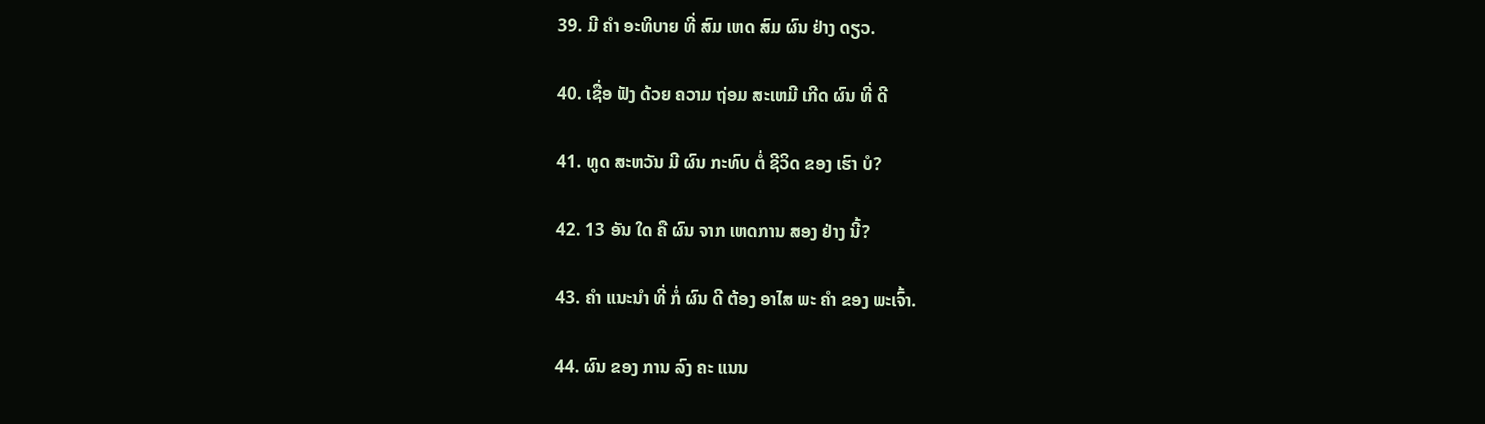39. ມີ ຄໍາ ອະທິບາຍ ທີ່ ສົມ ເຫດ ສົມ ຜົນ ຢ່າງ ດຽວ.

40. ເຊື່ອ ຟັງ ດ້ວຍ ຄວາມ ຖ່ອມ ສະເຫມີ ເກີດ ຜົນ ທີ່ ດີ

41. ທູດ ສະຫວັນ ມີ ຜົນ ກະທົບ ຕໍ່ ຊີວິດ ຂອງ ເຮົາ ບໍ?

42. 13 ອັນ ໃດ ຄື ຜົນ ຈາກ ເຫດການ ສອງ ຢ່າງ ນີ້?

43. ຄໍາ ແນະນໍາ ທີ່ ກໍ່ ຜົນ ດີ ຕ້ອງ ອາໄສ ພະ ຄໍາ ຂອງ ພະເຈົ້າ.

44. ຜົນ ຂອງ ການ ລົງ ຄະ ແນນ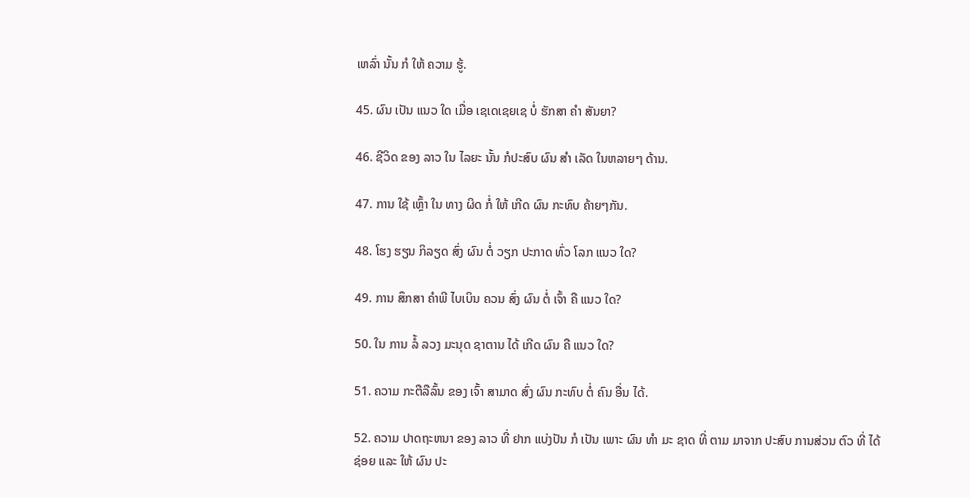ເຫລົ່າ ນັ້ນ ກໍ ໃຫ້ ຄວາມ ຮູ້.

45. ຜົນ ເປັນ ແນວ ໃດ ເມື່ອ ເຊເດເຊຍເຊ ບໍ່ ຮັກສາ ຄໍາ ສັນຍາ?

46. ຊີວິດ ຂອງ ລາວ ໃນ ໄລຍະ ນັ້ນ ກໍປະສົບ ຜົນ ສໍາ ເລັດ ໃນຫລາຍໆ ດ້ານ.

47. ການ ໃຊ້ ເຫຼົ້າ ໃນ ທາງ ຜິດ ກໍ່ ໃຫ້ ເກີດ ຜົນ ກະທົບ ຄ້າຍໆກັນ.

48. ໂຮງ ຮຽນ ກິລຽດ ສົ່ງ ຜົນ ຕໍ່ ວຽກ ປະກາດ ທົ່ວ ໂລກ ແນວ ໃດ?

49. ການ ສຶກສາ ຄໍາພີ ໄບເບິນ ຄວນ ສົ່ງ ຜົນ ຕໍ່ ເຈົ້າ ຄື ແນວ ໃດ?

50. ໃນ ການ ລໍ້ ລວງ ມະນຸດ ຊາຕານ ໄດ້ ເກີດ ຜົນ ຄື ແນວ ໃດ?

51. ຄວາມ ກະຕືລືລົ້ນ ຂອງ ເຈົ້າ ສາມາດ ສົ່ງ ຜົນ ກະທົບ ຕໍ່ ຄົນ ອື່ນ ໄດ້.

52. ຄວາມ ປາດຖະຫນາ ຂອງ ລາວ ທີ່ ຢາກ ແບ່ງປັນ ກໍ ເປັນ ເພາະ ຜົນ ທໍາ ມະ ຊາດ ທີ່ ຕາມ ມາຈາກ ປະສົບ ການສ່ວນ ຕົວ ທີ່ ໄດ້ ຊ່ອຍ ແລະ ໃຫ້ ຜົນ ປະ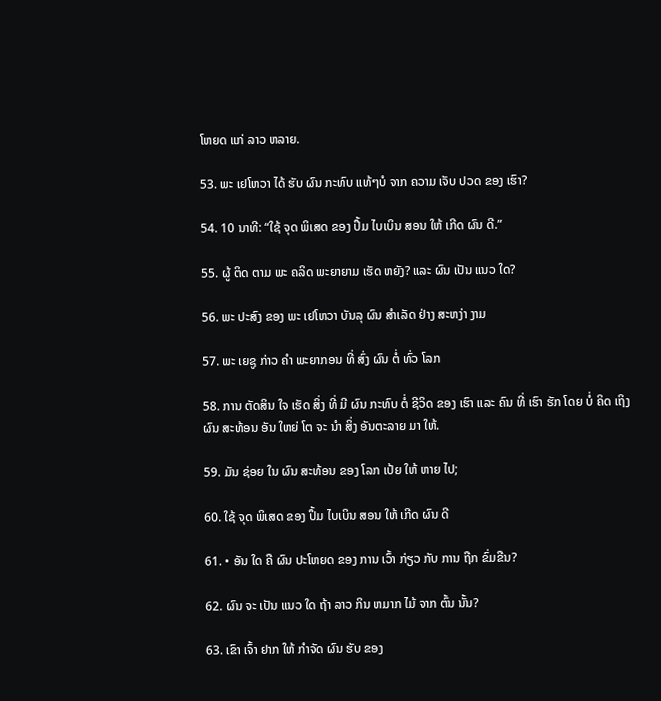ໂຫຍດ ແກ່ ລາວ ຫລາຍ.

53. ພະ ເຢໂຫວາ ໄດ້ ຮັບ ຜົນ ກະທົບ ແທ້ໆບໍ ຈາກ ຄວາມ ເຈັບ ປວດ ຂອງ ເຮົາ?

54. 10 ນາທີ: “ໃຊ້ ຈຸດ ພິເສດ ຂອງ ປຶ້ມ ໄບເບິນ ສອນ ໃຫ້ ເກີດ ຜົນ ດີ.”

55. ຜູ້ ຕິດ ຕາມ ພະ ຄລິດ ພະຍາຍາມ ເຮັດ ຫຍັງ? ແລະ ຜົນ ເປັນ ແນວ ໃດ?

56. ພະ ປະສົງ ຂອງ ພະ ເຢໂຫວາ ບັນລຸ ຜົນ ສໍາເລັດ ຢ່າງ ສະຫງ່າ ງາມ

57. ພະ ເຍຊູ ກ່າວ ຄໍາ ພະຍາກອນ ທີ່ ສົ່ງ ຜົນ ຕໍ່ ທົ່ວ ໂລກ

58. ການ ຕັດສິນ ໃຈ ເຮັດ ສິ່ງ ທີ່ ມີ ຜົນ ກະທົບ ຕໍ່ ຊີວິດ ຂອງ ເຮົາ ແລະ ຄົນ ທີ່ ເຮົາ ຮັກ ໂດຍ ບໍ່ ຄິດ ເຖິງ ຜົນ ສະທ້ອນ ອັນ ໃຫຍ່ ໂຕ ຈະ ນໍາ ສິ່ງ ອັນຕະລາຍ ມາ ໃຫ້.

59. ມັນ ຊ່ອຍ ໃນ ຜົນ ສະທ້ອນ ຂອງ ໂລກ ເປ້ຍ ໃຫ້ ຫາຍ ໄປ;

60. ໃຊ້ ຈຸດ ພິເສດ ຂອງ ປຶ້ມ ໄບເບິນ ສອນ ໃຫ້ ເກີດ ຜົນ ດີ

61. • ອັນ ໃດ ຄື ຜົນ ປະໂຫຍດ ຂອງ ການ ເວົ້າ ກ່ຽວ ກັບ ການ ຖືກ ຂົ່ມຂືນ?

62. ຜົນ ຈະ ເປັນ ແນວ ໃດ ຖ້າ ລາວ ກິນ ຫມາກ ໄມ້ ຈາກ ຕົ້ນ ນັ້ນ?

63. ເຂົາ ເຈົ້າ ຢາກ ໃຫ້ ກໍາຈັດ ຜົນ ຮັບ ຂອງ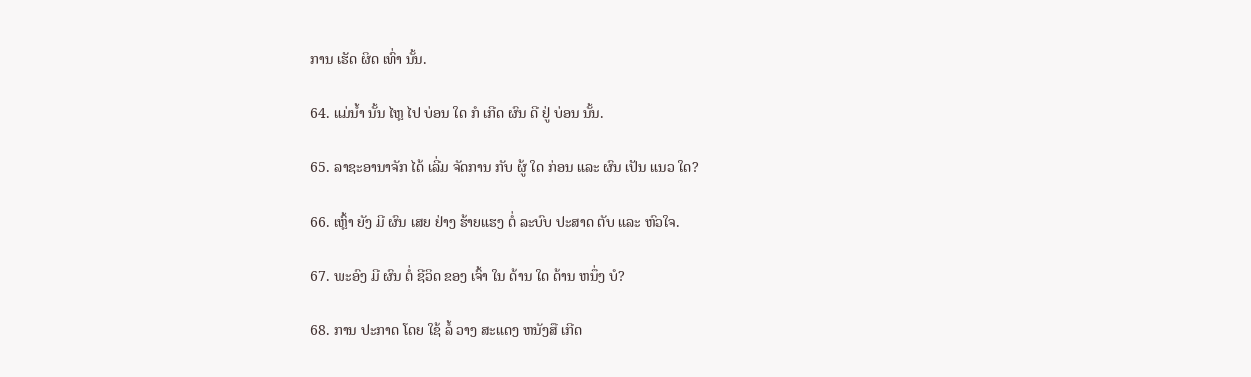ການ ເຮັດ ຜິດ ເທົ່າ ນັ້ນ.

64. ແມ່ນໍ້າ ນັ້ນ ໄຫຼ ໄປ ບ່ອນ ໃດ ກໍ ເກີດ ຜົນ ດີ ຢູ່ ບ່ອນ ນັ້ນ.

65. ລາຊະອານາຈັກ ໄດ້ ເລີ່ມ ຈັດການ ກັບ ຜູ້ ໃດ ກ່ອນ ແລະ ຜົນ ເປັນ ແນວ ໃດ?

66. ເຫຼົ້າ ຍັງ ມີ ຜົນ ເສຍ ຢ່າງ ຮ້າຍແຮງ ຕໍ່ ລະບົບ ປະສາດ ຕັບ ແລະ ຫົວໃຈ.

67. ພະອົງ ມີ ຜົນ ຕໍ່ ຊີວິດ ຂອງ ເຈົ້າ ໃນ ດ້ານ ໃດ ດ້ານ ຫນຶ່ງ ບໍ?

68. ການ ປະກາດ ໂດຍ ໃຊ້ ລໍ້ ວາງ ສະແດງ ຫນັງສື ເກີດ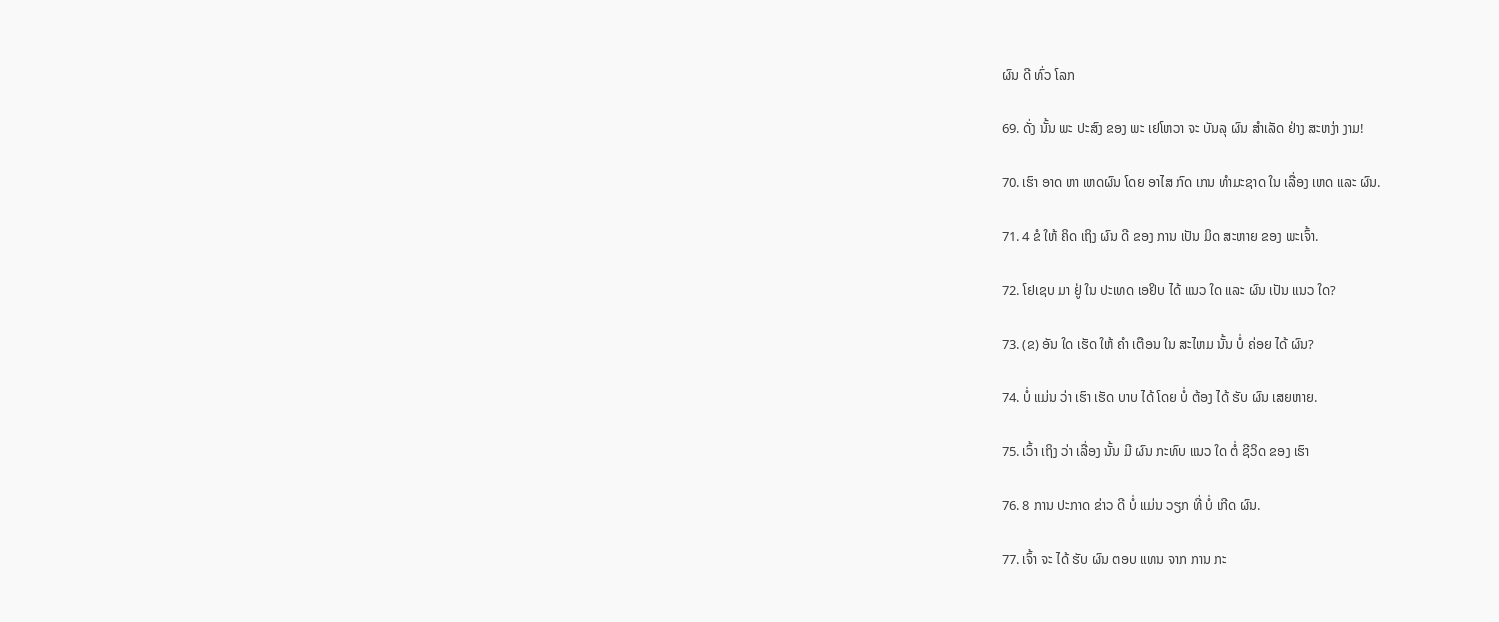ຜົນ ດີ ທົ່ວ ໂລກ

69. ດັ່ງ ນັ້ນ ພະ ປະສົງ ຂອງ ພະ ເຢໂຫວາ ຈະ ບັນລຸ ຜົນ ສໍາເລັດ ຢ່າງ ສະຫງ່າ ງາມ!

70. ເຮົາ ອາດ ຫາ ເຫດຜົນ ໂດຍ ອາໄສ ກົດ ເກນ ທໍາມະຊາດ ໃນ ເລື່ອງ ເຫດ ແລະ ຜົນ.

71. 4 ຂໍ ໃຫ້ ຄິດ ເຖິງ ຜົນ ດີ ຂອງ ການ ເປັນ ມິດ ສະຫາຍ ຂອງ ພະເຈົ້າ.

72. ໂຢເຊບ ມາ ຢູ່ ໃນ ປະເທດ ເອຢິບ ໄດ້ ແນວ ໃດ ແລະ ຜົນ ເປັນ ແນວ ໃດ?

73. (ຂ) ອັນ ໃດ ເຮັດ ໃຫ້ ຄໍາ ເຕືອນ ໃນ ສະໄຫມ ນັ້ນ ບໍ່ ຄ່ອຍ ໄດ້ ຜົນ?

74. ບໍ່ ແມ່ນ ວ່າ ເຮົາ ເຮັດ ບາບ ໄດ້ ໂດຍ ບໍ່ ຕ້ອງ ໄດ້ ຮັບ ຜົນ ເສຍຫາຍ.

75. ເວົ້າ ເຖິງ ວ່າ ເລື່ອງ ນັ້ນ ມີ ຜົນ ກະທົບ ແນວ ໃດ ຕໍ່ ຊີວິດ ຂອງ ເຮົາ

76. 8 ການ ປະກາດ ຂ່າວ ດີ ບໍ່ ແມ່ນ ວຽກ ທີ່ ບໍ່ ເກີດ ຜົນ.

77. ເຈົ້າ ຈະ ໄດ້ ຮັບ ຜົນ ຕອບ ແທນ ຈາກ ການ ກະ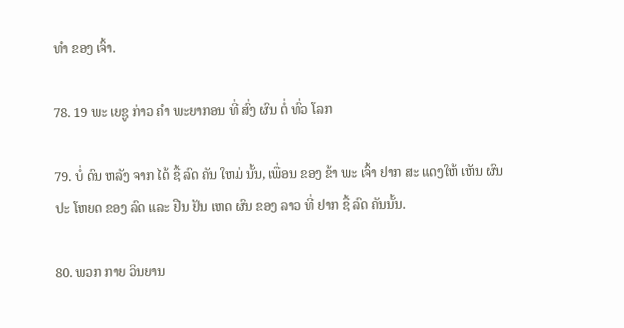ທໍາ ຂອງ ເຈົ້າ.

78. 19 ພະ ເຍຊູ ກ່າວ ຄໍາ ພະຍາກອນ ທີ່ ສົ່ງ ຜົນ ຕໍ່ ທົ່ວ ໂລກ

79. ບໍ່ ດົນ ຫລັງ ຈາກ ໄດ້ ຊື້ ລົດ ຄັນ ໃຫມ່ ນັ້ນ, ເພື່ອນ ຂອງ ຂ້າ ພະ ເຈົ້າ ຢາກ ສະ ແດງໃຫ້ ເຫັນ ຜົນ ປະ ໂຫຍດ ຂອງ ລົດ ແລະ ຢືນ ຢັນ ເຫດ ຜົນ ຂອງ ລາວ ທີ່ ຢາກ ຊື້ ລົດ ຄັນນັ້ນ.

80. ພວກ ກາຍ ວິນຍານ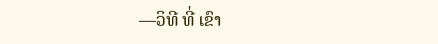—ວິທີ ທີ່ ເຂົາ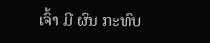ເຈົ້າ ມີ ຜົນ ກະທົບ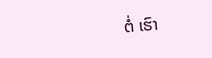ຕໍ່ ເຮົາ